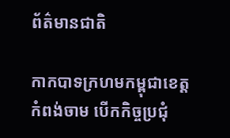ព័ត៌មានជាតិ

កាកបាទក្រហមកម្ពុជាខេត្តកំពង់ចាម បើកកិច្ចប្រជុំ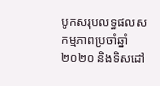បូកសរុបលទ្ធផលសកម្មភាពប្រចាំឆ្នាំ ២០២០ និងទិសដៅ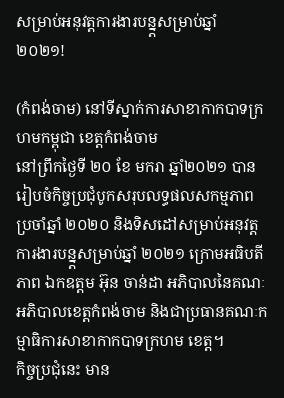សម្រាប់អនុវត្តការងារបន្ន្តសម្រាប់ឆ្នាំ ២០២១!

(កំពង់ចាម) នៅទីស្នាក់ការសាខាកាកបាទក្រហមកម្ពុជា ខេត្តកំពង់ចាម
នៅព្រឹកថ្ងៃទី ២០ ខែ មករា ឆ្នាំ២០២១ បានរៀបចំកិច្ចប្រជុំបូកសរុបលទ្ធផលសកម្មភាពប្រចាំឆ្នាំ ២០២០ និងទិសដៅសម្រាប់អនុវត្តការងារបន្ន្តសម្រាប់ឆ្នាំ ២០២១ ក្រោមអធិបតីភាព ឯកឧត្តម អ៊ុន ចាន់ដា អភិបាលនៃគណៈអភិបាលខេត្តកំពង់ចាម និងជាប្រធានគណៈកម្មាធិការសាខាកាកបាទក្រហម ខេត្ត។
កិច្ចប្រជុំនេះ មាន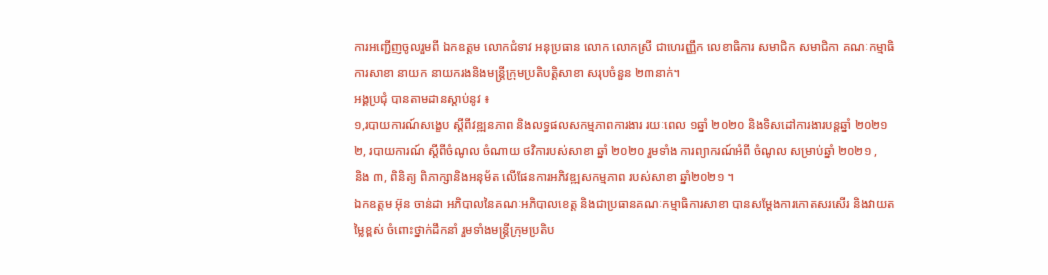ការអញ្ជើញចូលរួមពី ឯកឧត្តម លោកជំទាវ អនុប្រធាន លោក លោកស្រី ជាហេរញ្ញឹក លេខាធិការ សមាជិក សមាជិកា គណៈកម្មាធិការសាខា នាយក នាយករងនិងមន្ត្រីក្រុមប្រតិបត្តិសាខា សរុបចំនួន ២៣នាក់។
អង្គប្រជុំ បានតាមដានស្តាប់នូវ ៖
១,របាយការណ៍សង្ខេប ស្តីពីវឌ្ឍនភាព និងលទ្ធផលសកម្មភាពការងារ រយៈពេល ១ឆ្នាំ ២០២០ និងទិសដៅការងារបន្តឆ្នាំ ២០២១
២, របាយការណ៍ ស្តីពីចំណូល ចំណាយ ថវិការបស់សាខា ឆ្នាំ ២០២០ រួមទាំង ការព្យាករណ៍អំពី ចំណូល សម្រាប់ឆ្នាំ ២០២១ ,
និង ៣, ពិនិត្យ ពិភាក្សានិងអនុម័ត លើផែនការអភិវឌ្ឍសកម្មភាព របស់សាខា ឆ្នាំ២០២១ ។
ឯកឧត្តម អ៊ុន ចាន់ដា អភិបាលនៃគណៈអភិបាលខេត្ត និងជាប្រធានគណៈកម្មាធិការសាខា បានសម្តែងការកោតសរសើរ និងវាយតម្លៃខ្ពស់ ចំពោះថ្នាក់ដឹកនាំ រួមទាំងមន្ត្រីក្រុមប្រតិប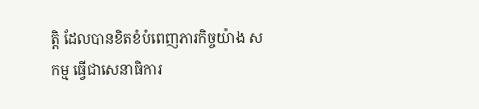ត្តិ ដែលបានខិតខំបំពេញភារកិច្ចយ៉ាង សកម្ម ធ្វើជាសេនាធិការ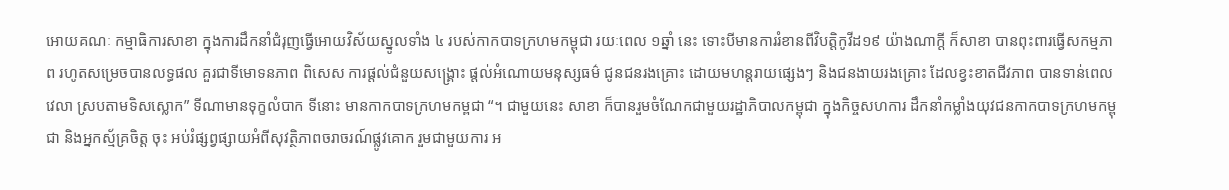អោយគណៈ កម្មាធិការសាខា ក្នុងការដឹកនាំជំរុញធ្វើអោយវិស័យស្នូលទាំង ៤ របស់កាកបាទក្រហមកម្ពុជា រយៈពេល ១ឆ្នាំ នេះ ទោះបីមានការរំខានពីវិបត្តិកូវីដ១៩ យ៉ាងណាក្តី ក៏សាខា បានពុះពារធ្វើសកម្មភាព រហូតសម្រេចបានលទ្ធផល គួរជាទីមោទនភាព ពិសេស ការផ្តល់ជំនួយសង្រ្គោះ ផ្តល់អំណោយមនុស្សធម៌ ជូនជនរងគ្រោះ ដោយមហន្តរាយផ្សេងៗ និងជនងាយរងគ្រោះ ដែលខ្វះខាតជីវភាព បានទាន់ពេលវេលា ស្របតាមទិសស្លោក” ទីណាមានទុក្ខលំបាក ទីនោះ មានកាកបាទក្រហមកម្ពជា “។ ជាមួយនេះ សាខា ក៏បានរួមចំណែកជាមួយរដ្ឋាភិបាលកម្ពុជា ក្នុងកិច្ចសហការ ដឹកនាំកម្លាំងយុវជនកាកបាទក្រហមកម្ពុជា និងអ្នកស្ម័គ្រចិត្ត ចុះ អប់រំផ្សព្វផ្សាយអំពីសុវត្ថិភាពចរាចរណ៍ផ្លូវគោក រួមជាមួយការ អ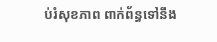ប់រំសុខភាព ពាក់ព័ន្ធទៅនឹង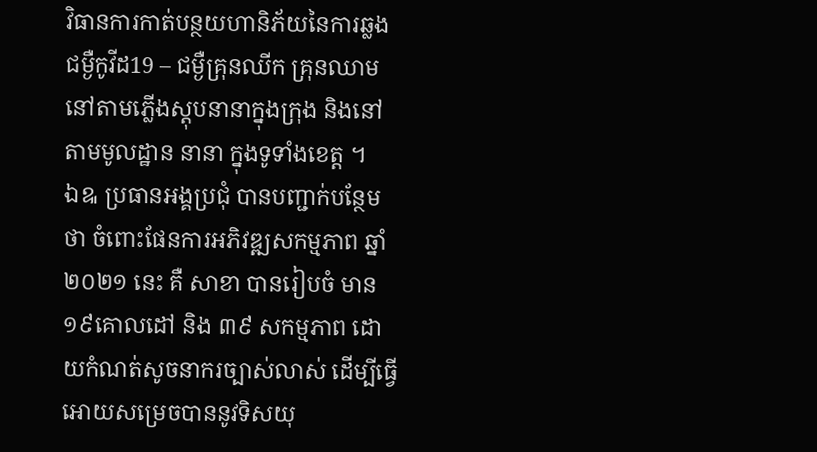វិធានការកាត់បន្ថយហានិភ័យនៃការឆ្លងជម្ងឺកូវីដ19 – ជម្ងឺគ្រុនឈីក គ្រុនឈាម នៅតាមភ្លើងស្តុបនានាក្នុងក្រុង និងនៅតាមមូលដ្ឋាន នានា ក្នុងទូទាំងខេត្ត ។
ឯឩ ប្រធានអង្គប្រជុំ បានបញ្ជាក់បន្ថែមថា ចំពោះផែនការអភិវឌ្ឍសកម្មភាព ឆ្នាំ២០២១ នេះ គឺ សាខា បានរៀបចំ មាន ១៩គោលដៅ និង ៣៩ សកម្មភាព ដោយកំណត់សូចនាករច្បាស់លាស់ ដើម្បីធ្វើអោយសម្រេចបាននូវទិសយុ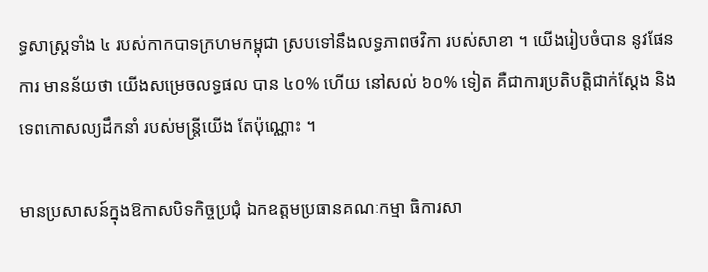ទ្ធសាស្ត្រទាំង ៤ របស់កាកបាទក្រហមកម្ពុជា ស្របទៅនឹងលទ្ធភាពថវិកា របស់សាខា ។ យើងរៀបចំបាន នូវផែនការ មានន័យថា យើងសម្រេចលទ្ធផល បាន ៤០% ហើយ នៅសល់ ៦០% ទៀត គឺជាការប្រតិបត្តិជាក់ស្តែង និង ទេពកោសល្យដឹកនាំ របស់មន្ត្រីយើង តែប៉ុណ្ណោះ ។

មានប្រសាសន៍ក្នុងឱកាសបិទកិច្ចប្រជុំ ឯកឧត្តមប្រធានគណៈកម្មា ធិការសា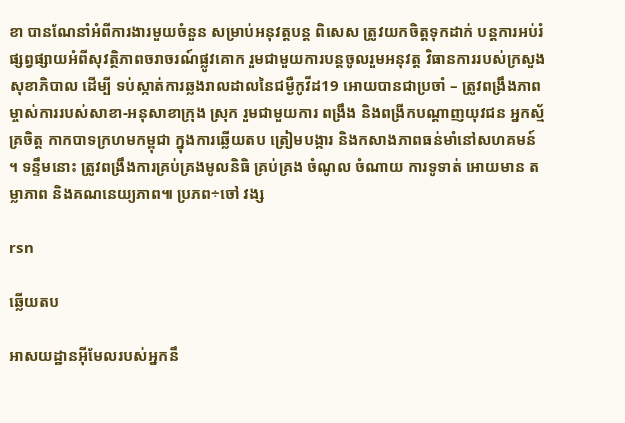ខា បានណែនាំអំពីការងារមួយចំនួន សម្រាប់អនុវត្តបន្ត ពិសេស ត្រូវយកចិត្តទុកដាក់ បន្តការអប់រំផ្សព្វផ្សាយអំពីសុវត្ថិភាពចរាចរណ៍ផ្លូវគោក រួមជាមួយការបន្តចូលរួមអនុវត្ត វិធានការរបស់ក្រសួងសុខាភិបាល ដើម្បី ទប់ស្កាត់ការឆ្លងរាលដាលនៃជម្ងឺកូវីដ19 អោយបានជាប្រចាំ – ត្រូវពង្រឹងភាពម្ចាស់ការរបស់សាខា-អនុសាខាក្រុង ស្រុក រួមជាមួយការ ពង្រឹង និងពង្រីកបណ្តាញយុវជន អ្នកស្ម័គ្រចិត្ត កាកបាទក្រហមកម្ពុជា ក្នុងការឆ្លើយតប ត្រៀមបង្ការ និងកសាងភាពធន់មាំនៅសហគមន៍ ។ ទន្ទឹមនោះ ត្រូវពង្រឹងការគ្រប់គ្រងមូលនិធិ គ្រប់គ្រង ចំណូល ចំណាយ ការទូទាត់ អោយមាន តម្លាភាព និងគណនេយ្យភាព៕ ប្រភព÷ចៅ វង្ស

rsn

ឆ្លើយតប

អាសយដ្ឋានអ៊ីមែលរបស់អ្នកនឹ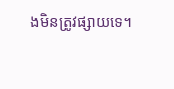ងមិនត្រូវផ្សាយទេ។